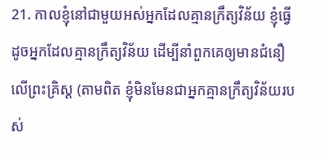21. កាលខ្ញុំនៅជាមួយអស់អ្នកដែលគ្មានក្រឹត្យវិន័យ ខ្ញុំធ្វើដូចអ្នកដែលគ្មានក្រឹត្យវិន័យ ដើម្បីនាំពួកគេឲ្យមានជំនឿលើព្រះគ្រិស្ដ (តាមពិត ខ្ញុំមិនមែនជាអ្នកគ្មានក្រឹត្យវិន័យរបស់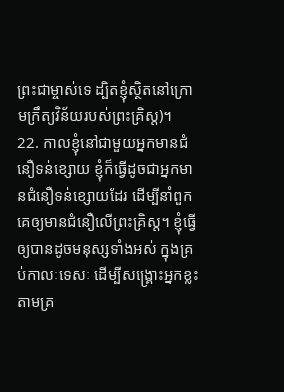ព្រះជាម្ចាស់ទេ ដ្បិតខ្ញុំស្ថិតនៅក្រោមក្រឹត្យវិន័យរបស់ព្រះគ្រិស្ដ)។
22. កាលខ្ញុំនៅជាមួយអ្នកមានជំនឿទន់ខ្សោយ ខ្ញុំក៏ធ្វើដូចជាអ្នកមានជំនឿទន់ខ្សោយដែរ ដើម្បីនាំពួកគេឲ្យមានជំនឿលើព្រះគ្រិស្ដ។ ខ្ញុំធ្វើឲ្យបានដូចមនុស្សទាំងអស់ ក្នុងគ្រប់កាលៈទេសៈ ដើម្បីសង្គ្រោះអ្នកខ្លះ តាមគ្រ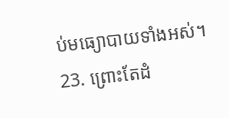ប់មធ្យោបាយទាំងអស់។
23. ព្រោះតែដំ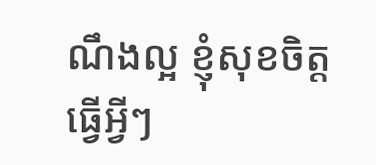ណឹងល្អ ខ្ញុំសុខចិត្តធ្វើអ្វីៗ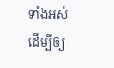ទាំងអស់ ដើម្បីឲ្យ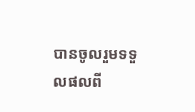បានចូលរួមទទួលផលពី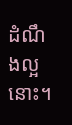ដំណឹងល្អនោះ។